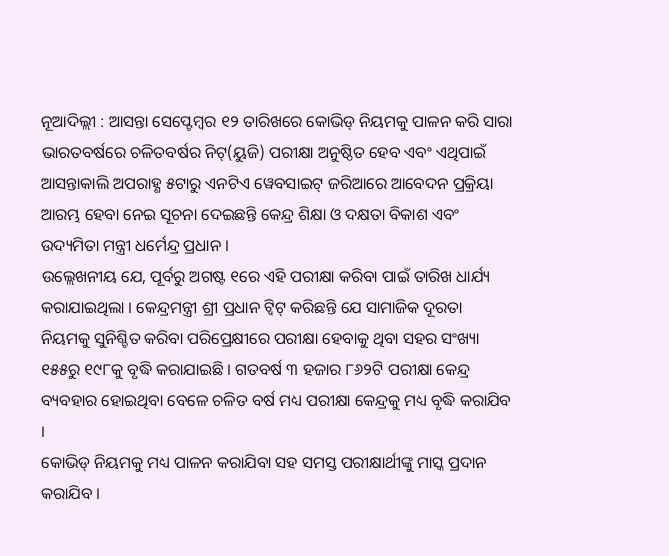ନୂଆଦିଲ୍ଲୀ : ଆସନ୍ତା ସେପ୍ଟେମ୍ବର ୧୨ ତାରିଖରେ କୋଭିଡ୍ ନିୟମକୁ ପାଳନ କରି ସାରା ଭାରତବର୍ଷରେ ଚଳିତବର୍ଷର ନିଟ୍(ୟୁଜି) ପରୀକ୍ଷା ଅନୁଷ୍ଠିତ ହେବ ଏବଂ ଏଥିପାଇଁ ଆସନ୍ତାକାଲି ଅପରାହ୍ଣ ୫ଟାରୁ ଏନଟିଏ ୱେବସାଇଟ୍ ଜରିଆରେ ଆବେଦନ ପ୍ରକ୍ରିୟା ଆରମ୍ଭ ହେବା ନେଇ ସୂଚନା ଦେଇଛନ୍ତି କେନ୍ଦ୍ର ଶିକ୍ଷା ଓ ଦକ୍ଷତା ବିକାଶ ଏବଂ ଉଦ୍ୟମିତା ମନ୍ତ୍ରୀ ଧର୍ମେନ୍ଦ୍ର ପ୍ରଧାନ ।
ଉଲ୍ଲେଖନୀୟ ଯେ, ପୂର୍ବରୁ ଅଗଷ୍ଟ ୧ରେ ଏହି ପରୀକ୍ଷା କରିବା ପାଇଁ ତାରିଖ ଧାର୍ଯ୍ୟ କରାଯାଇଥିଲା । କେନ୍ଦ୍ରମନ୍ତ୍ରୀ ଶ୍ରୀ ପ୍ରଧାନ ଟ୍ୱିଟ୍ କରିଛନ୍ତି ଯେ ସାମାଜିକ ଦୂରତା ନିୟମକୁ ସୁନିଶ୍ଚିତ କରିବା ପରିପ୍ରେକ୍ଷୀରେ ପରୀକ୍ଷା ହେବାକୁ ଥିବା ସହର ସଂଖ୍ୟା ୧୫୫ରୁ ୧୯୮କୁ ବୃଦ୍ଧି କରାଯାଇଛି । ଗତବର୍ଷ ୩ ହଜାର ୮୬୨ଟି ପରୀକ୍ଷା କେନ୍ଦ୍ର ବ୍ୟବହାର ହୋଇଥିବା ବେଳେ ଚଳିତ ବର୍ଷ ମଧ୍ୟ ପରୀକ୍ଷା କେନ୍ଦ୍ରକୁ ମଧ୍ୟ ବୃଦ୍ଧି କରାଯିବ ।
କୋଭିଡ୍ ନିୟମକୁ ମଧ୍ୟ ପାଳନ କରାଯିବା ସହ ସମସ୍ତ ପରୀକ୍ଷାର୍ଥୀଙ୍କୁ ମାସ୍କ ପ୍ରଦାନ କରାଯିବ ।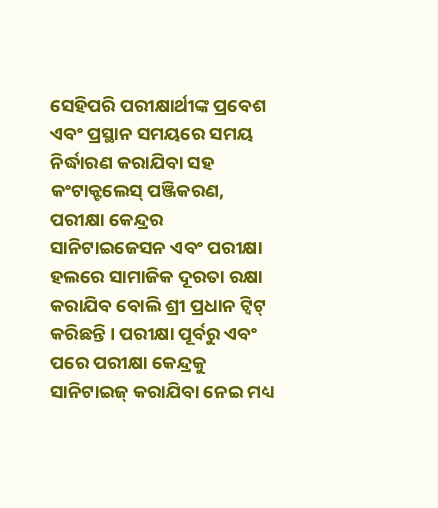ସେହିପରି ପରୀକ୍ଷାର୍ଥୀଙ୍କ ପ୍ରବେଶ ଏବଂ ପ୍ରସ୍ଥାନ ସମୟରେ ସମୟ ନିର୍ଦ୍ଧାରଣ କରାଯିବା ସହ କଂଟାକ୍ଟଲେସ୍ ପଞ୍ଜିକରଣ, ପରୀକ୍ଷା କେନ୍ଦ୍ରର ସାନିଟାଇଜେସନ ଏବଂ ପରୀକ୍ଷା ହଲରେ ସାମାଜିକ ଦୂରତା ରକ୍ଷା କରାଯିବ ବୋଲି ଶ୍ରୀ ପ୍ରଧାନ ଟ୍ୱିଟ୍ କରିଛନ୍ତି । ପରୀକ୍ଷା ପୂର୍ବରୁ ଏବଂ ପରେ ପରୀକ୍ଷା କେନ୍ଦ୍ରକୁ ସାନିଟାଇଜ୍ କରାଯିବା ନେଇ ମଧ୍ୟ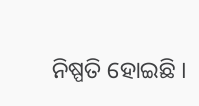ନିଷ୍ପତି ହୋଇଛି ।